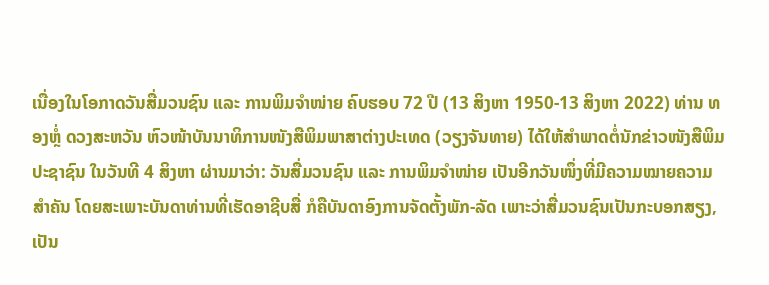ເນື່ອງໃນໂອກາດວັນສື່ມວນຊົນ ແລະ ການພິມຈຳໜ່າຍ ຄົບຮອບ 72 ປີ (13 ສິງຫາ 1950-13 ສິງຫາ 2022) ທ່ານ ທອງຫຼໍ່ ດວງສະຫວັນ ຫົວໜ້າບັນນາທິການໜັງສືພິມພາສາຕ່າງປະເທດ (ວຽງຈັນທາຍ) ໄດ້ໃຫ້ສຳພາດຕໍ່ນັກຂ່າວໜັງສືພິມປະຊາຊົນ ໃນວັນທີ 4 ສິງຫາ ຜ່ານມາວ່າ: ວັນສື່ມວນຊົນ ແລະ ການພິມຈຳໜ່າຍ ເປັນອີກວັນໜຶ່ງທີ່ມີຄວາມໝາຍຄວາມສຳຄັນ ໂດຍສະເພາະບັນດາທ່ານທີ່ເຮັດອາຊີບສື່ ກໍຄືບັນດາອົງການຈັດຕັ້ງພັກ-ລັດ ເພາະວ່າສື່ມວນຊົນເປັນກະບອກສຽງ, ເປັນ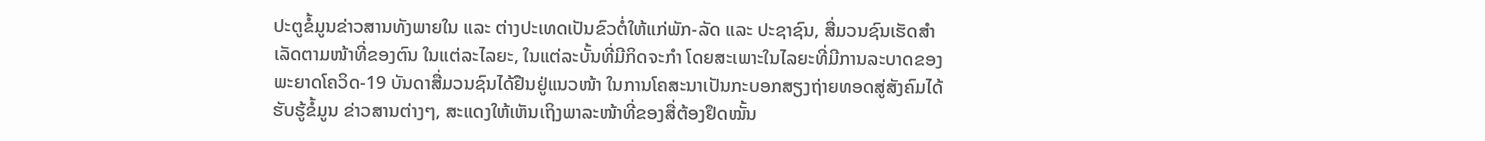ປະຕູຂໍ້ມູນຂ່າວສານທັງພາຍໃນ ແລະ ຕ່າງປະເທດເປັນຂົວຕໍ່ໃຫ້ແກ່ພັກ-ລັດ ແລະ ປະຊາຊົນ, ສື່ມວນຊົນເຮັດສຳເລັດຕາມໜ້າທີ່ຂອງຕົນ ໃນແຕ່ລະໄລຍະ, ໃນແຕ່ລະບັ້ນທີ່ມີກິດຈະກຳ ໂດຍສະເພາະໃນໄລຍະທີ່ມີການລະບາດຂອງພະຍາດໂຄວິດ-19 ບັນດາສື່ມວນຊົນໄດ້ຢືນຢູ່ແນວໜ້າ ໃນການໂຄສະນາເປັນກະບອກສຽງຖ່າຍທອດສູ່ສັງຄົມໄດ້ຮັບຮູ້ຂໍ້ມູນ ຂ່າວສານຕ່າງໆ, ສະແດງໃຫ້ເຫັນເຖິງພາລະໜ້າທີ່ຂອງສື່ຕ້ອງຢຶດໝັ້ນ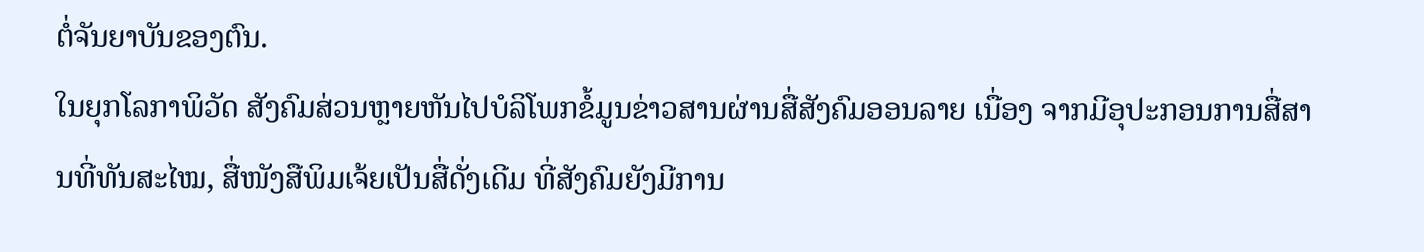ຕໍ່ຈັນຍາບັນຂອງຕົນ.
ໃນຍຸກໂລກາພິວັດ ສັງຄົມສ່ວນຫຼາຍຫັນໄປບໍລິໂພກຂໍ້ມູນຂ່າວສານຜ່ານສື່ສັງຄົມອອນລາຍ ເນື່ອງ ຈາກມີອຸປະກອນການສື່ສານທີ່ທັນສະໄໝ, ສື່ໜັງສືພິມເຈ້ຍເປັນສື່ດັ່ງເດີມ ທີ່ສັງຄົມຍັງມີການ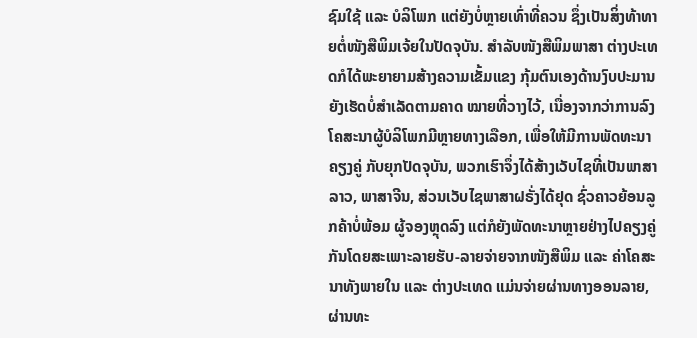ຊົມໃຊ້ ແລະ ບໍລິໂພກ ແຕ່ຍັງບໍ່ຫຼາຍເທົ່າທີ່ຄວນ ຊຶ່ງເປັນສິ່ງທ້າທາຍຕໍ່ໜັງສືພິມເຈ້ຍໃນປັດຈຸບັນ. ສຳລັບໜັງສືພິມພາສາ ຕ່າງປະເທດກໍໄດ້ພະຍາຍາມສ້າງຄວາມເຂັ້ມແຂງ ກຸ້ມຕົນເອງດ້ານງົບປະມານ ຍັງເຮັດບໍ່ສຳເລັດຕາມຄາດ ໝາຍທີ່ວາງໄວ້, ເນື່ອງຈາກວ່າການລົງໂຄສະນາຜູ້ບໍລິໂພກມີຫຼາຍທາງເລືອກ, ເພື່ອໃຫ້ມີການພັດທະນາຄຽງຄູ່ ກັບຍຸກປັດຈຸບັນ, ພວກເຮົາຈຶ່ງໄດ້ສ້າງເວັບໄຊທີ່ເປັນພາສາລາວ, ພາສາຈີນ, ສ່ວນເວັບໄຊພາສາຝຣັ່ງໄດ້ຢຸດ ຊົ່ວຄາວຍ້ອນລູກຄ້າບໍ່ພ້ອມ ຜູ້ຈອງຫຼຸດລົງ ແຕ່ກໍຍັງພັດທະນາຫຼາຍຢ່າງໄປຄຽງຄູ່ກັນໂດຍສະເພາະລາຍຮັບ-ລາຍຈ່າຍຈາກໜັງສືພິມ ແລະ ຄ່າໂຄສະນາທັງພາຍໃນ ແລະ ຕ່າງປະເທດ ແມ່ນຈ່າຍຜ່ານທາງອອນລາຍ, ຜ່ານທະ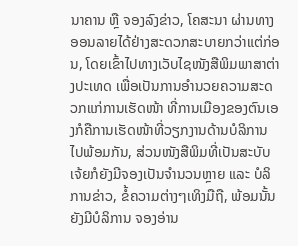ນາຄານ ຫຼື ຈອງລົງຂ່າວ, ໂຄສະນາ ຜ່ານທາງອອນລາຍໄດ້ຢ່າງສະດວກສະບາຍກວ່າແຕ່ກ່ອນ, ໂດຍເຂົ້າໄປທາງເວັບໄຊໜັງສືພິມພາສາຕ່າງປະເທດ ເພື່ອເປັນການອຳນວຍຄວາມສະດວກແກ່ການເຮັດໜ້າ ທີ່ການເມືອງຂອງຕົນເອງກໍຄືການເຮັດໜ້າທີ່ວຽກງານດ້ານບໍລິການໄປພ້ອມກັນ, ສ່ວນໜັງສືພິມທີ່ເປັນສະບັບ ເຈ້ຍກໍຍັງມີຈອງເປັນຈຳນວນຫຼາຍ ແລະ ບໍລິການຂ່າວ, ຂໍ້ຄວາມຕ່າງໆເທິງມືຖື, ພ້ອມນັ້ນຍັງມີບໍລິການ ຈອງອ່ານ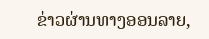ຂ່າວຜ່ານທາງອອນລາຍ,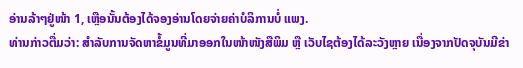ອ່ານລ້າໆຢູ່ໜ້າ 1, ເຫຼືອນັ້ນຕ້ອງໄດ້ຈອງອ່ານໂດຍຈ່າຍຄ່າບໍລິການບໍ່ ແພງ.
ທ່ານກ່າວຕື່ມວ່າ: ສຳລັບການຈັດຫາຂໍ້ມູນທີ່ມາອອກໃນໜ້າໜັງສືພິມ ຫຼື ເວັບໄຊຕ້ອງໄດ້ລະວັງຫຼາຍ ເນື່ອງຈາກປັດຈຸບັນມີຂ່າ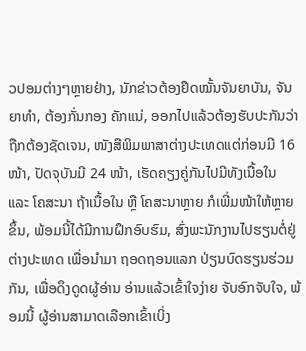ວປອມຕ່າງໆຫຼາຍຢ່າງ, ນັກຂ່າວຕ້ອງຢຶດໝັ້ນຈັນຍາບັນ, ຈັນຍາທຳ, ຕ້ອງກັ່ນກອງ ຄັກແນ່, ອອກໄປແລ້ວຕ້ອງຮັບປະກັນວ່າຖືກຕ້ອງຊັດເຈນ, ໜັງສືພິມພາສາຕ່າງປະເທດແຕ່ກ່ອນມີ 16 ໜ້າ, ປັດຈຸບັນມີ 24 ໜ້າ, ເຮັດຄຽງຄູ່ກັນໄປມີທັງເນື້ອໃນ ແລະ ໂຄສະນາ ຖ້າເນື້ອໃນ ຫຼື ໂຄສະນາຫຼາຍ ກໍເພີ່ມໜ້າໃຫ້ຫຼາຍຂຶ້ນ, ພ້ອມນີ້ໄດ້ມີການຝຶກອົບຮົມ, ສົ່ງພະນັກງານໄປຮຽນຕໍ່ຢູ່ຕ່າງປະເທດ ເພື່ອນຳມາ ຖອດຖອນແລກ ປ່ຽນບົດຮຽນຮ່ວມກັນ, ເພື່ອດຶງດູດຜູ້ອ່ານ ອ່ານແລ້ວເຂົ້າໃຈງ່າຍ ຈັບອົກຈັບໃຈ, ພ້ອມນີ້ ຜູ້ອ່ານສາມາດເລືອກເຂົ້າເບິ່ງ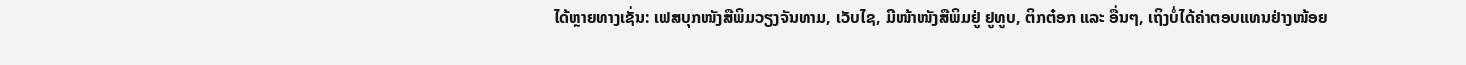ໄດ້ຫຼາຍທາງເຊັ່ນ: ເຟສບຸກໜັງສືພິມວຽງຈັນທາມ, ເວັບໄຊ, ມີໜ້າໜັງສືພິມຢູ່ ຢູທູບ, ຕິກຕ໋ອກ ແລະ ອື່ນໆ, ເຖິງບໍ່ໄດ້ຄ່າຕອບແທນຢ່າງໜ້ອຍ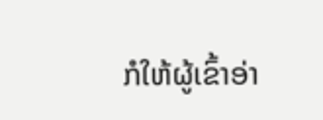ກໍໃຫ້ຜູ້ເຂົ້າອ່າ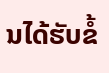ນໄດ້ຮັບຂໍ້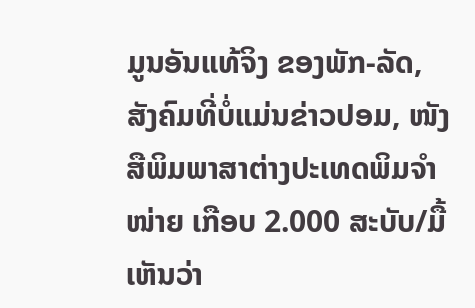ມູນອັນແທ້ຈິງ ຂອງພັກ-ລັດ, ສັງຄົມທີ່ບໍ່ແມ່ນຂ່າວປອມ, ໜັງສືພິມພາສາຕ່າງປະເທດພິມຈຳໜ່າຍ ເກືອບ 2.000 ສະບັບ/ມື້ ເຫັນວ່າ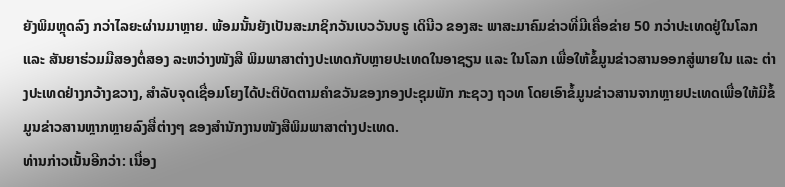ຍັງພິມຫຼຸດລົງ ກວ່າໄລຍະຜ່ານມາຫຼາຍ. ພ້ອມນັ້ນຍັງເປັນສະມາຊິກວັນເບວວັນບຣູ ເດິນີວ ຂອງສະ ພາສະມາຄົມຂ່າວທີ່ມີເຄື່ອຂ່າຍ 50 ກວ່າປະເທດຢູ່ໃນໂລກ ແລະ ສັນຍາຮ່ວມມືສອງຕໍ່ສອງ ລະຫວ່າງໜັງສື ພິມພາສາຕ່າງປະເທດກັບຫຼາຍປະເທດໃນອາຊຽນ ແລະ ໃນໂລກ ເພື່ອໃຫ້ຂໍ້ມູນຂ່າວສານອອກສູ່ພາຍໃນ ແລະ ຕ່າງປະເທດຢ່າງກວ້າງຂວາງ, ສຳລັບຈຸດເຊື່ອມໂຍງໄດ້ປະຕິບັດຕາມຄຳຂວັນຂອງກອງປະຊຸມພັກ ກະຊວງ ຖວທ ໂດຍເອົາຂໍ້ມູນຂ່າວສານຈາກຫຼາຍປະເທດເພື່ອໃຫ້ມີຂໍ້ມູນຂ່າວສານຫຼາກຫຼາຍລົງສື່ຕ່າງໆ ຂອງສຳນັກງານໜັງສືພິມພາສາຕ່າງປະເທດ.
ທ່ານກ່າວເນັ້ນອີກວ່າ: ເນື່ອງ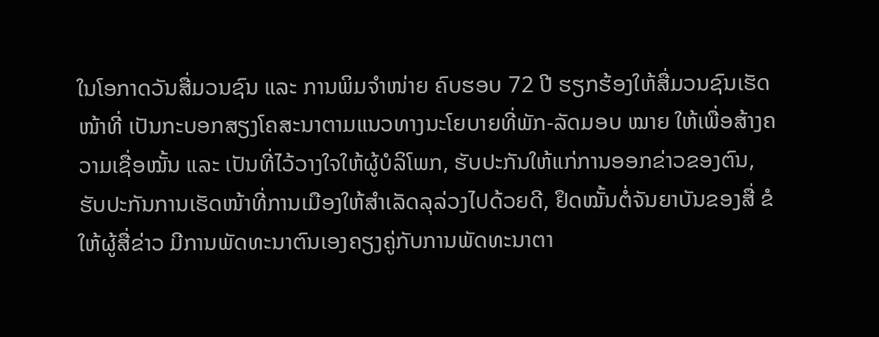ໃນໂອກາດວັນສື່ມວນຊົນ ແລະ ການພິມຈຳໜ່າຍ ຄົບຮອບ 72 ປີ ຮຽກຮ້ອງໃຫ້ສື່ມວນຊົນເຮັດໜ້າທີ່ ເປັນກະບອກສຽງໂຄສະນາຕາມແນວທາງນະໂຍບາຍທີ່ພັກ-ລັດມອບ ໝາຍ ໃຫ້ເພື່ອສ້າງຄວາມເຊື່ອໝັ້ນ ແລະ ເປັນທີ່ໄວ້ວາງໃຈໃຫ້ຜູ້ບໍລິໂພກ, ຮັບປະກັນໃຫ້ແກ່ການອອກຂ່າວຂອງຕົນ, ຮັບປະກັນການເຮັດໜ້າທີ່ການເມືອງໃຫ້ສຳເລັດລຸລ່ວງໄປດ້ວຍດີ, ຢຶດໝັ້ນຕໍ່ຈັນຍາບັນຂອງສື່ ຂໍໃຫ້ຜູ້ສື່ຂ່າວ ມີການພັດທະນາຕົນເອງຄຽງຄູ່ກັບການພັດທະນາຕາ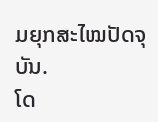ມຍຸກສະໄໝປັດຈຸບັນ.
ໂດ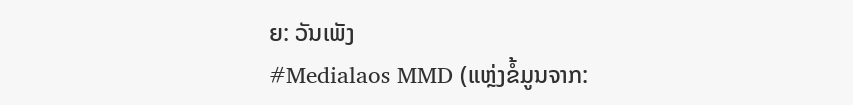ຍ: ວັນເພັງ
#Medialaos MMD (ແຫຼ່ງຂໍ້ມູນຈາກ: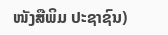ໜັງສືພິມ ປະຊາຊົນ)